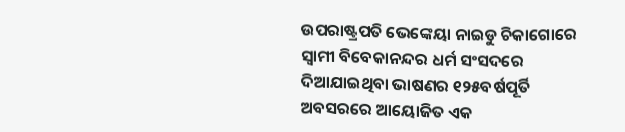ଉପରାଷ୍ଟ୍ରପତି ଭେଙ୍କେୟା ନାଇଡୁ ଚିକାଗୋରେ ସ୍ୱାମୀ ବିବେକାନନ୍ଦର ଧର୍ମ ସଂସଦରେ ଦିଆଯାଇଥିବା ଭାଷଣର ୧୨୫ବର୍ଷପୂର୍ତି ଅବସରରେ ଆୟୋଜିତ ଏକ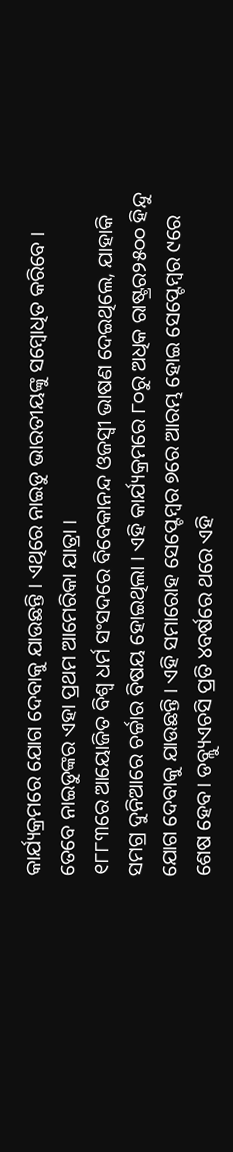କାର୍ଯ୍ୟକ୍ରମରେ ଯୋଗ ଦେବାକୁ ଯାଉଛନ୍ତି । ଏଥିରେ ନାଇଡୁ ଭାରତୀୟଙ୍କୁ ସମ୍ବୋଧିତ କରିବେ । ତେବେ ନାଇଡୁଙ୍କର ଏହା ପ୍ରଥମ ଆମେରିକା ଯାତ୍ରା ।
୧୮୮୩ରେ ଆୟୋଜିତ ବିଶ୍ୱ ଧର୍ମ ସଂସଦରେ ବିବେକାନନ୍ଦ ଓଜସ୍ୱୀ ଭାଷଣ ଦେଇଥିଲେ, ଯାହାକି ସମଗ୍ର ଦୁନିଆରେ ଚର୍ଚ୍ଚାର ବିଷୟ ହୋଇଥିଲା । ଏହି କାର୍ଯ୍ୟକ୍ରମରେ ୮୦ରୁ ଅଧିକ ରାଷ୍ଟ୍ରର୨୫୦୦ ହିନ୍ଦୁ ଯୋଗ ଦେବାକୁ ଯାଉଛନ୍ତି । ଏହି ସମାରୋହ ସେପ୍ଟେମ୍ବର ୭ରେ ଆରମ୍ଭ ହୋଇ ସେପ୍ଟେମ୍ବର ୯ରେ ଶେଷ ହେବ। ଡବ୍ଲ୍ୟୁଏଚସି ପ୍ରତି ୪ବର୍ଷରେ ଥରେ ଏହି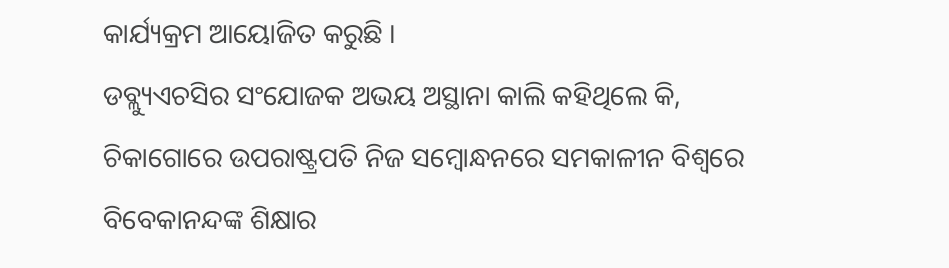କାର୍ଯ୍ୟକ୍ରମ ଆୟୋଜିତ କରୁଛି ।
ଡବ୍ଲ୍ୟୁଏଚସିର ସଂଯୋଜକ ଅଭୟ ଅସ୍ଥାନା କାଲି କହିଥିଲେ କି, ଚିକାଗୋରେ ଉପରାଷ୍ଟ୍ରପତି ନିଜ ସମ୍ବୋନ୍ଧନରେ ସମକାଳୀନ ବିଶ୍ୱରେ ବିବେକାନନ୍ଦଙ୍କ ଶିକ୍ଷାର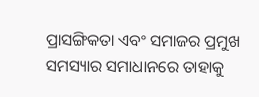ପ୍ରାସଙ୍ଗିକତା ଏବଂ ସମାଜର ପ୍ରମୁଖ ସମସ୍ୟାର ସମାଧାନରେ ତାହାକୁ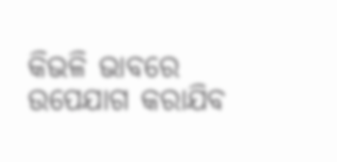କିଭଳି ଭାବରେ ଉପେଯାଗ କରାଯିବ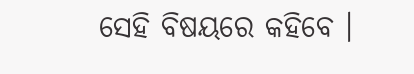ସେହି ବିଷୟରେ କହିବେ ।